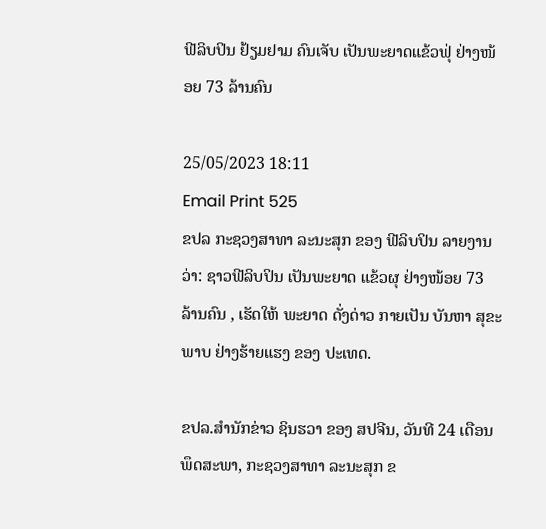ຟີລິບປິນ ຢ້ຽມຢາມ ຄົນເຈັບ ເປັນພະຍາດແຂ້ວຟຸ່ ຢ່າງໜ້ອຍ 73 ລ້ານຄົນ

25/05/2023 18:11
Email Print 525
ຂປລ ກະຊວງສາທາ ລະນະສຸກ ຂອງ ຟີລິບປິນ ລາຍງານວ່າ: ຊາວຟີລິບປິນ ເປັນພະຍາດ ແຂ້ວຜຸ ຢ່າງໜ້ອຍ 73 ລ້ານຄົນ , ເຮັດໃຫ້ ພະຍາດ ດັ່ງດ່າວ ກາຍເປັນ ບັນຫາ ສຸຂະພາບ ຢ່າງຮ້າຍແຮງ ຂອງ ປະເທດ.

ຂປລ.ສຳນັກຂ່າວ ຊິນຮວາ ຂອງ ສປຈີນ, ວັນທີ 24 ເດືອນພຶດສະພາ, ກະຊວງສາທາ ລະນະສຸກ ຂ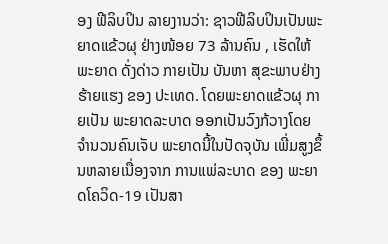ອງ ຟີລິບປິນ ລາຍງານວ່າ: ຊາວຟີລິບປິນເປັນພະຍາດແຂ້ວຜຸ ຢ່າງໜ້ອຍ 73 ລ້ານຄົນ , ເຮັດໃຫ້ພະຍາດ ດັ່ງດ່າວ ກາຍເປັນ ບັນຫາ ສຸຂະພາບຢ່າງຮ້າຍແຮງ ຂອງ ປະເທດ. ໂດຍພະຍາດແຂ້ວຜຸ ກາຍເປັນ ພະຍາດລະບາດ ອອກເປັນວົງກ້ວາງໂດຍ ຈຳນວນຄົນເຈັບ ພະຍາດນີ້ໃນປັດຈຸບັນ ເພີ່ມສູງຂຶ້ນຫລາຍເນື່ອງຈາກ ການແພ່ລະບາດ ຂອງ ພະຍາດໂຄວິດ-19 ເປັນສາ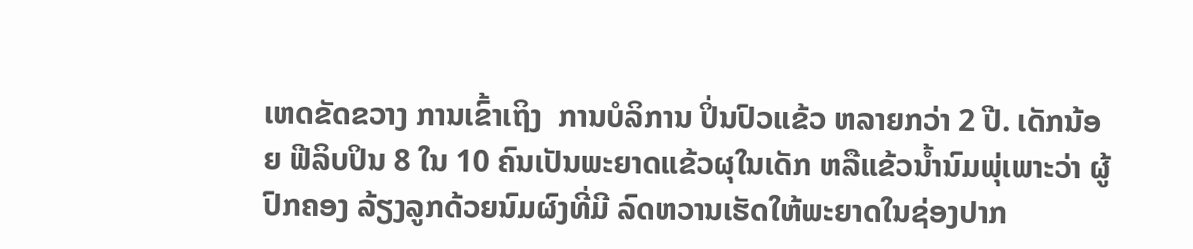ເຫດຂັດຂວາງ ການເຂົ້າເຖິງ  ການບໍລິການ ປິ່ນປົວແຂ້ວ ຫລາຍກວ່າ 2 ປີ. ເດັກນ້ອຍ ຟີລິບປິນ 8 ໃນ 10 ຄົນເປັນພະຍາດແຂ້ວຜຸໃນເດັກ ຫລືແຂ້ວນໍ້ານົມພຸ່ເພາະວ່າ ຜູ້ປົກຄອງ ລ້ຽງລູກດ້ວຍນົມຜົງທີ່ມີ ລົດຫວານເຮັດໃຫ້ພະຍາດໃນຊ່ອງປາກ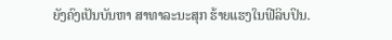ຍັງຄົງເປັນບັນຫາ ສາທາລະນະສຸກ ຮ້າຍແຮງໃນຟີລິບປິນ.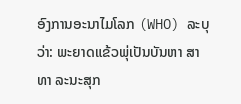ອົງການອະນາໄມໂລກ (WHO) ລະບຸວ່າ: ພະຍາດແຂ້ວພຸ່ເປັນບັນຫາ ສາທາ ລະນະສຸກ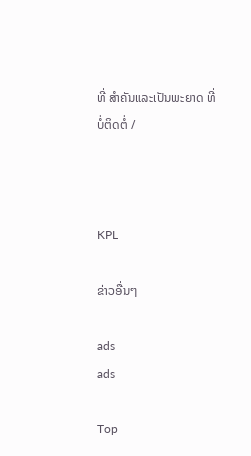ທີ່ ສຳຄັນແລະເປັນພະຍາດ ທີ່ບໍ່ຕິດຕໍ່ /



KPL

ຂ່າວອື່ນໆ

ads
ads

Top